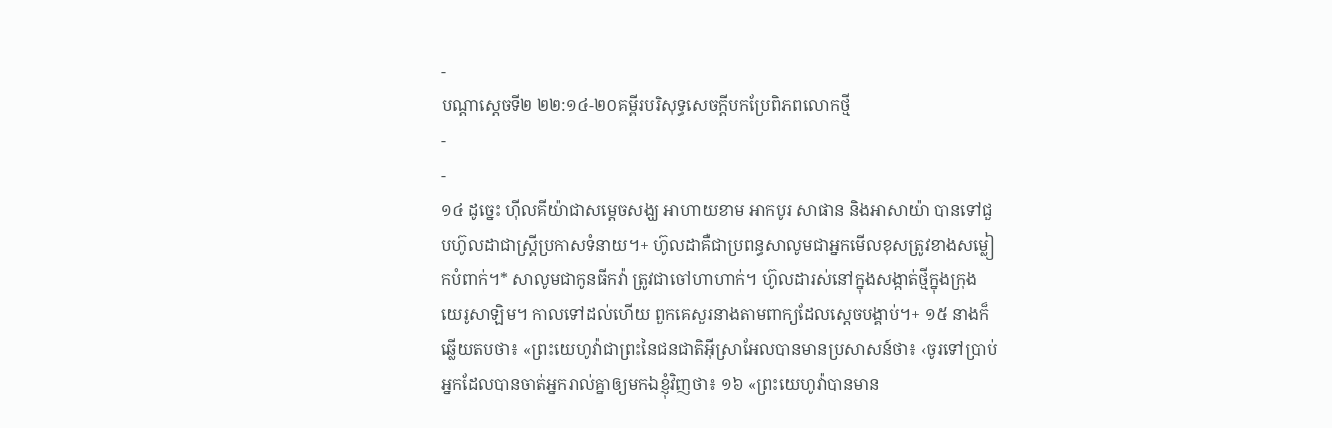-
បណ្ដាស្ដេចទី២ ២២:១៤-២០គម្ពីរបរិសុទ្ធសេចក្ដីបកប្រែពិភពលោកថ្មី
-
-
១៤ ដូច្នេះ ហ៊ីលគីយ៉ាជាសម្ដេចសង្ឃ អាហាយខាម អាកបូរ សាផាន និងអាសាយ៉ា បានទៅជួបហ៊ូលដាជាស្ត្រីប្រកាសទំនាយ។+ ហ៊ូលដាគឺជាប្រពន្ធសាលូមជាអ្នកមើលខុសត្រូវខាងសម្លៀកបំពាក់។* សាលូមជាកូនធីកវ៉ា ត្រូវជាចៅហាហាក់។ ហ៊ូលដារស់នៅក្នុងសង្កាត់ថ្មីក្នុងក្រុងយេរូសាឡិម។ កាលទៅដល់ហើយ ពួកគេសួរនាងតាមពាក្យដែលស្ដេចបង្គាប់។+ ១៥ នាងក៏ឆ្លើយតបថា៖ «ព្រះយេហូវ៉ាជាព្រះនៃជនជាតិអ៊ីស្រាអែលបានមានប្រសាសន៍ថា៖ ‹ចូរទៅប្រាប់អ្នកដែលបានចាត់អ្នករាល់គ្នាឲ្យមកឯខ្ញុំវិញថា៖ ១៦ «ព្រះយេហូវ៉ាបានមាន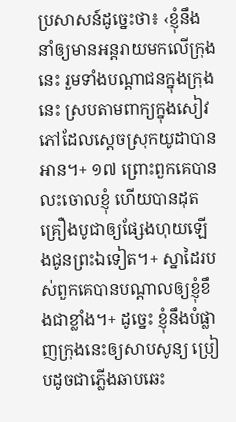ប្រសាសន៍ដូច្នេះថា៖ ‹ខ្ញុំនឹងនាំឲ្យមានអន្តរាយមកលើក្រុងនេះ រួមទាំងបណ្ដាជនក្នុងក្រុងនេះ ស្របតាមពាក្យក្នុងសៀវភៅដែលស្ដេចស្រុកយូដាបានអាន។+ ១៧ ព្រោះពួកគេបានលះចោលខ្ញុំ ហើយបានដុតគ្រឿងបូជាឲ្យផ្សែងហុយឡើងជូនព្រះឯទៀត។+ ស្នាដៃរបស់ពួកគេបានបណ្ដាលឲ្យខ្ញុំខឹងជាខ្លាំង។+ ដូច្នេះ ខ្ញុំនឹងបំផ្លាញក្រុងនេះឲ្យសាបសូន្យ ប្រៀបដូចជាភ្លើងឆាបឆេះ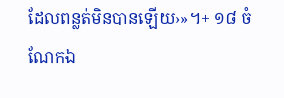ដែលពន្លត់មិនបានឡើយ›»។+ ១៨ ចំណែកឯ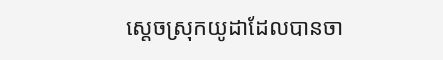ស្ដេចស្រុកយូដាដែលបានចា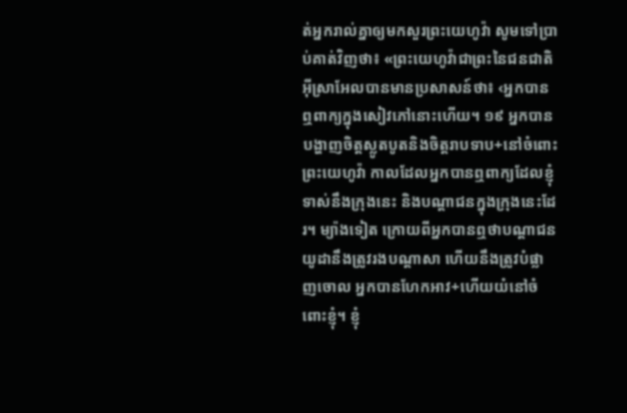ត់អ្នករាល់គ្នាឲ្យមកសួរព្រះយេហូវ៉ា សូមទៅប្រាប់គាត់វិញថា៖ «ព្រះយេហូវ៉ាជាព្រះនៃជនជាតិអ៊ីស្រាអែលបានមានប្រសាសន៍ថា៖ ‹អ្នកបានឮពាក្យក្នុងសៀវភៅនោះហើយ។ ១៩ អ្នកបានបង្ហាញចិត្តស្លូតបូតនិងចិត្តរាបទាប+នៅចំពោះព្រះយេហូវ៉ា កាលដែលអ្នកបានឮពាក្យដែលខ្ញុំទាស់នឹងក្រុងនេះ និងបណ្ដាជនក្នុងក្រុងនេះដែរ។ ម្យ៉ាងទៀត ក្រោយពីអ្នកបានឮថាបណ្ដាជនយូដានឹងត្រូវរងបណ្ដាសា ហើយនឹងត្រូវបំផ្លាញចោល អ្នកបានហែកអាវ+ហើយយំនៅចំពោះខ្ញុំ។ ខ្ញុំ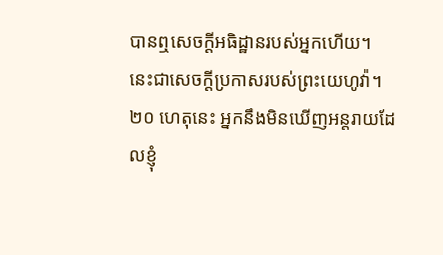បានឮសេចក្ដីអធិដ្ឋានរបស់អ្នកហើយ។ នេះជាសេចក្ដីប្រកាសរបស់ព្រះយេហូវ៉ា។ ២០ ហេតុនេះ អ្នកនឹងមិនឃើញអន្តរាយដែលខ្ញុំ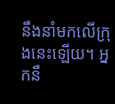នឹងនាំមកលើក្រុងនេះឡើយ។ អ្នកនឹ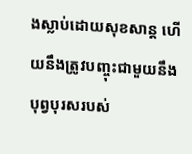ងស្លាប់ដោយសុខសាន្ត ហើយនឹងត្រូវបញ្ចុះជាមួយនឹងបុព្វបុរសរបស់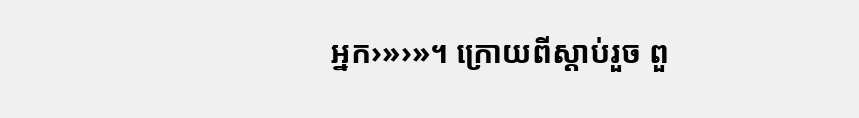អ្នក›»›»។ ក្រោយពីស្ដាប់រួច ពួ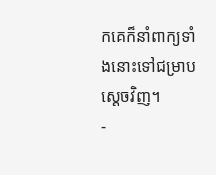កគេក៏នាំពាក្យទាំងនោះទៅជម្រាបស្ដេចវិញ។
-